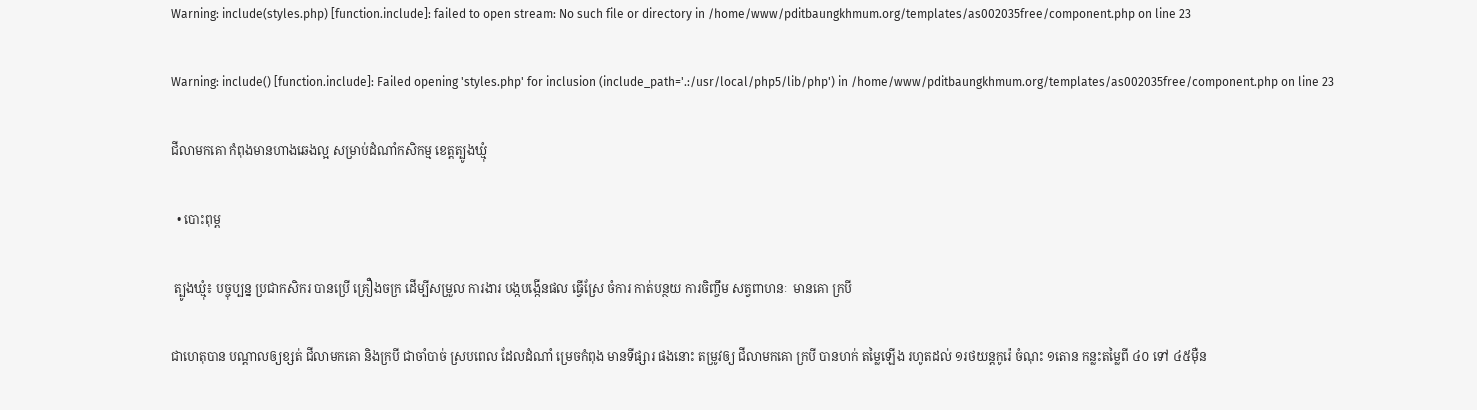Warning: include(styles.php) [function.include]: failed to open stream: No such file or directory in /home/www/pditbaungkhmum.org/templates/as002035free/component.php on line 23

Warning: include() [function.include]: Failed opening 'styles.php' for inclusion (include_path='.:/usr/local/php5/lib/php') in /home/www/pditbaungkhmum.org/templates/as002035free/component.php on line 23

ជីលាមកគោ កំពុងមានហាងឆេងល្អ សម្រាប់ដំណាំកសិកម្ម ខេត្តត្បូងឃ្មុំ

  • បោះពុម្ព

 ត្បូងឃ្មុំ៖ បច្ចុប្បន្ន ប្រជាកសិករ បានប្រើ គ្រឿងចក្រ ដើម្បីសម្រួល ការងារ បង្កបង្កើនផល ធ្វើស្រែ ចំការ កាត់បន្ថយ ការចិញ្ចឹម សត្វពាហនៈ  មានគោ ក្របី

ជាហេតុបាន បណ្តាលឲ្យខ្សត់ ជីលាមកគោ និងក្របី ជាចាំបាច់ ស្របពេល ដែលដំណាំ ម្រេចកំពុង មានទីផ្សារ ផងនោះ តម្រូវឲ្យ ជីលាមកគោ ក្របី បានហក់ តម្លៃឡើង រហូតដល់ ១រថយន្តកូរ៉េ ចំណុះ ១តោន កន្លះតម្លៃពី ៤០ ទៅ ៤៥ម៉ឺន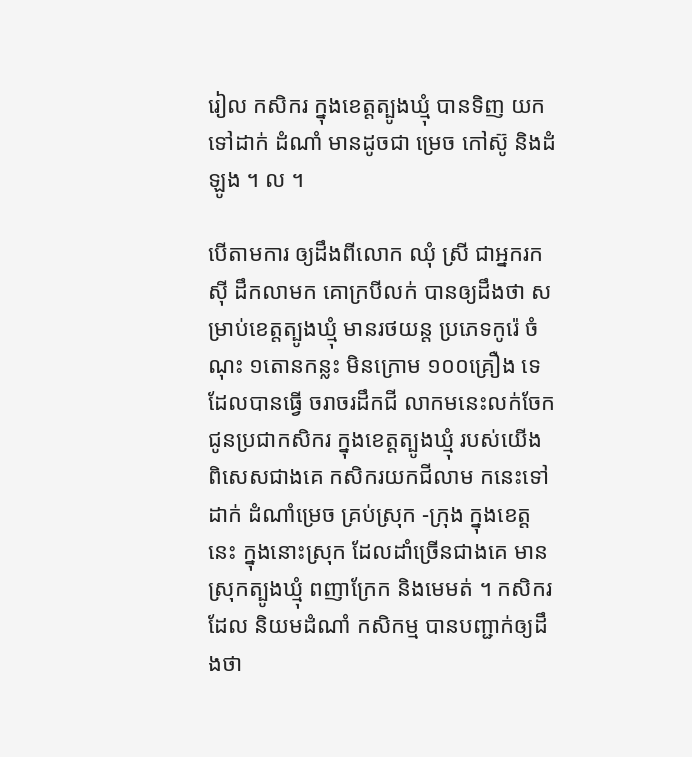រៀល កសិករ ក្នុងខេត្តត្បូងឃ្មុំ បានទិញ យកទៅដាក់ ដំណាំ មានដូចជា ម្រេច កៅស៊ូ និងដំឡូង ។ ល ។

បើតាមការ ឲ្យដឹងពីលោក ឈុំ ស្រី ជាអ្នករកស៊ី ដឹកលាមក គោក្របីលក់ បានឲ្យដឹងថា សម្រាប់ខេត្តត្បូងឃ្មុំ មានរថយន្ត ប្រភេទកូរ៉េ ចំណុះ ១តោនកន្លះ មិនក្រោម ១០០គ្រឿង ទេដែលបានធ្វើ ចរាចរដឹកជី លាកមនេះលក់ចែក ជូនប្រជាកសិករ ក្នុងខេត្តត្បូងឃ្មុំ របស់យើង ពិសេសជាងគេ កសិករយកជីលាម កនេះទៅដាក់ ដំណាំម្រេច គ្រប់ស្រុក -ក្រុង ក្នុងខេត្តនេះ ក្នុងនោះស្រុក ដែលដាំច្រើនជាងគេ មានស្រុកត្បូងឃ្មុំ ពញាក្រែក និងមេមត់ ។ កសិករដែល និយមដំណាំ កសិកម្ម បានបញ្ជាក់ឲ្យដឹងថា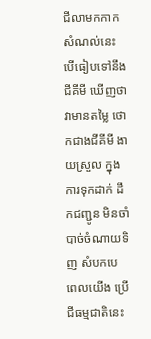ជីលាមកកាក សំណល់នេះ បើធៀបទៅនឹងជីគីមី ឃើញថា វាមានតម្លៃ ថោកជាងជីគីមី ងាយស្រួល ក្នុងការទុកដាក់ ដឹកជញ្ជូន មិនចាំបាច់ចំណាយទិញ សំបកបេ ពេលយើង ប្រើជីធម្មជាតិនេះ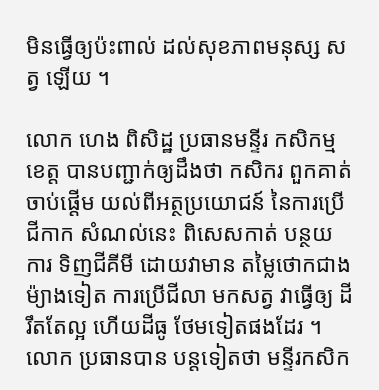មិនធ្វើឲ្យប៉ះពាល់ ដល់សុខភាពមនុស្ស សត្វ ឡើយ ។

លោក ហេង ពិសិដ្ឋ ប្រធានមន្ទីរ កសិកម្មខេត្ត បានបញ្ជាក់ឲ្យដឹងថា កសិករ ពួកគាត់ចាប់ផ្តើម យល់ពីអត្ថប្រយោជន៍ នៃការប្រើជីកាក សំណល់នេះ ពិសេសកាត់ បន្ថយការ ទិញជីគីមី ដោយវាមាន តម្លៃថោកជាង ម៉្យាងទៀត ការប្រើជីលា មកសត្វ វាធ្វើឲ្យ ដីរឹតតែល្អ ហើយដីធូ ថែមទៀតផងដែរ ។ លោក ប្រធានបាន បន្តទៀតថា មន្ទីរកសិក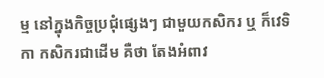ម្ម នៅក្នុងកិច្ចប្រជុំផ្សេងៗ ជាមួយកសិករ ឬ ក៏វេទិកា កសិករជាដើម គឺថា តែងអំពាវ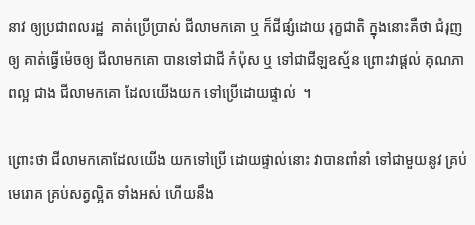នាវ ឲ្យប្រជាពលរដ្ឋ  គាត់ប្រើប្រាស់ ជីលាមកគោ ឬ ក៏ជីផ្សំដោយ រុក្ខជាតិ ក្នុងនោះគឺថា ជំរុញឲ្យ គាត់ធ្វើម៉េចឲ្យ ជីលាមកគោ បានទៅជាជី កំប៉ុស ឬ ទៅជាជីឡឧស្ម័ន ព្រោះវាផ្តល់ គុណភាពល្អ ជាង ជីលាមកគោ ដែលយើងយក ទៅប្រើដោយផ្ទាល់  ។

ព្រោះថា ជីលាមកគោដែលយើង យកទៅប្រើ ដោយផ្ទាល់នោះ វាបានពាំនាំ ទៅជាមួយនូវ គ្រប់មេរោគ គ្រប់សត្វល្អិត ទាំងអស់ ហើយនឹង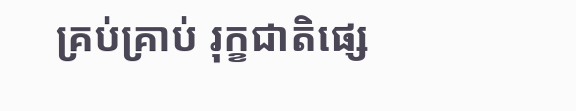គ្រប់គ្រាប់ រុក្ខជាតិផ្សេ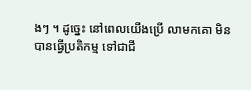ងៗ ។ ដូច្នេះ នៅពេលយើងប្រើ លាមកគោ មិនបានធ្វើប្រតិកម្ម ទៅជាជី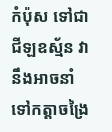កំប៉ុស ទៅជាជីឡឧស្ម័ន វានឹងអាចនាំ ទៅកត្តាចង្រៃ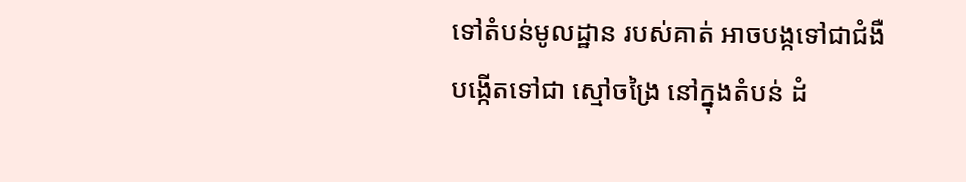ទៅតំបន់មូលដ្ឋាន របស់គាត់ អាចបង្កទៅជាជំងឺ បង្កើតទៅជា ស្មៅចង្រៃ នៅក្នុងតំបន់ ដំ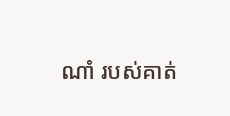ណាំ របស់គាត់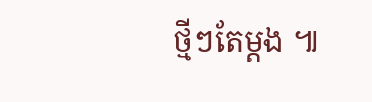ថ្មីៗតែម្តង ៕